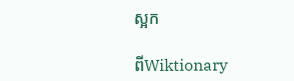ស្អក

ពីWiktionary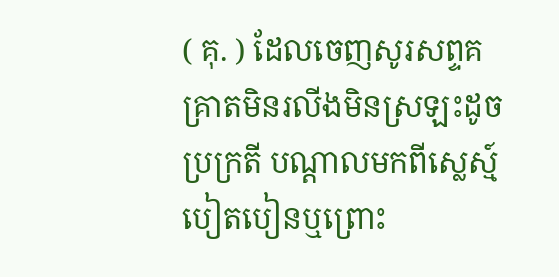( គុ. ) ដែលចេញសូរសព្ទគគ្រាតមិនរលីងមិនស្រឡះដូចប្រក្រតី បណ្ដាលមកពីស្លេស្ម៍បៀតបៀនឬព្រោះ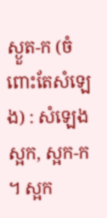ស្ងួត-ក (ចំពោះតែសំឡេង) : សំឡេងស្អក, ស្អក-ក ។ ស្អក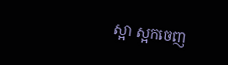ស្អា ស្អកចេញ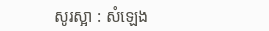សូរស្អា : សំឡេង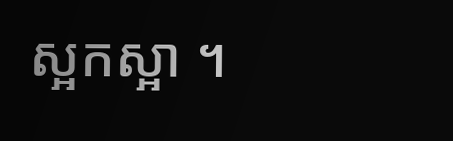ស្អកស្អា ។